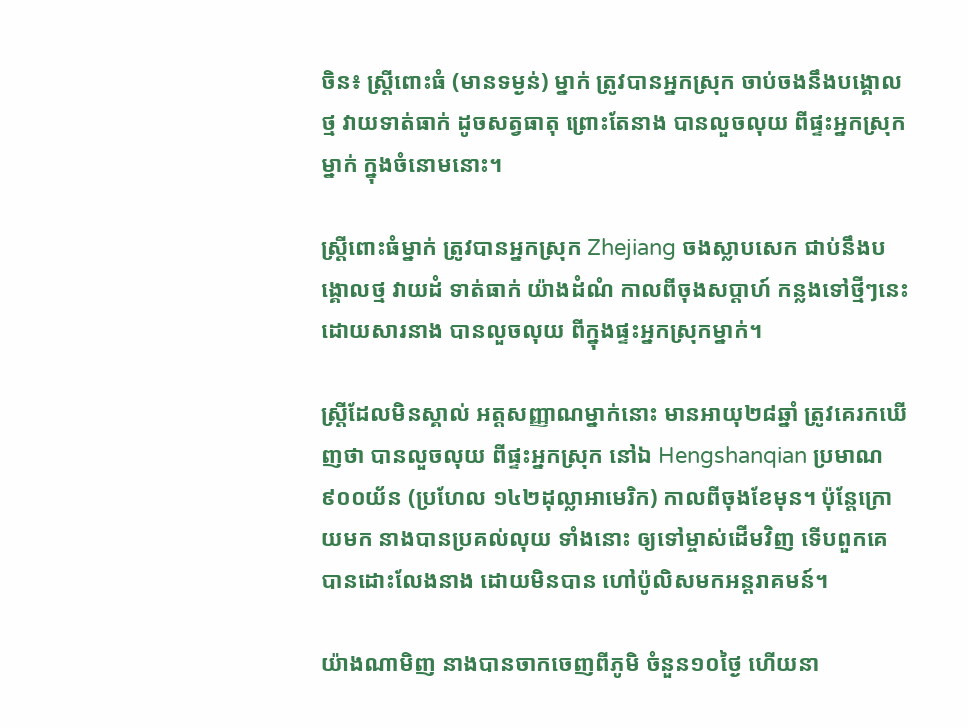ចិន៖ ស្ត្រីពោះធំ (មានទម្ងន់) ម្នាក់ ត្រូវបានអ្នកស្រុក ចាប់ចងនឹងបង្គោលថ្ម វាយទាត់ធាក់ ដូចសត្វធាតុ ព្រោះតែនាង បានលួចលុយ ពីផ្ទះអ្នកស្រុកម្នាក់ ក្នុងចំនោមនោះ។

ស្រ្តីពោះធំម្នាក់ ត្រូវបានអ្នកស្រុក Zhejiang ចងស្លាបសេក ជាប់នឹងបង្គោលថ្ម វាយដំ ទាត់ធាក់ យ៉ាងដំណំ កាលពីចុងសប្តាហ៍ កន្លងទៅថ្មីៗនេះ ដោយសារនាង បានលួចលុយ ពីក្នុងផ្ទះអ្នកស្រុកម្នាក់។

ស្រ្តីដែលមិនស្គាល់ អត្តសញ្ញាណម្នាក់នោះ មានអាយុ២៨ឆ្នាំ ត្រូវគេរកឃើញថា បានលួចលុយ ពីផ្ទះអ្នកស្រុក នៅឯ Hengshanqian ប្រមាណ ៩០០យ័ន (ប្រហែល ១៤២ដុល្លាអាមេរិក) កាលពីចុងខែមុន។ ប៉ុន្តែក្រោយមក នាងបានប្រគល់លុយ ទាំងនោះ ឲ្យទៅម្ចាស់ដើមវិញ ទើបពួកគេ បានដោះលែងនាង ដោយមិនបាន ហៅប៉ូលិសមកអន្តរាគមន៍។

យ៉ាងណាមិញ នាងបានចាកចេញពីភូមិ ចំនួន១០ថ្ងៃ ហើយនា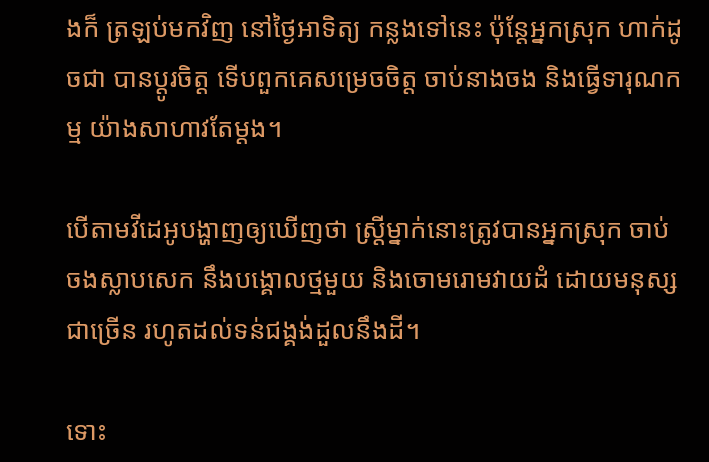ងក៏ ត្រឡប់មកវិញ នៅថ្ងៃអាទិត្យ កន្លងទៅនេះ ប៉ុន្តែអ្នកស្រុក ហាក់ដូចជា បានប្តូរចិត្ត ទើបពួកគេសម្រេចចិត្ត ចាប់នាងចង និងធ្វើទារុណកម្ម យ៉ាងសាហាវតែម្តង។

បើតាមវីដេអូបង្ហាញឲ្យឃើញថា ស្រ្តីម្នាក់នោះត្រូវបានអ្នកស្រុក ចាប់ចងស្លាបសេក នឹងបង្គោលថ្មមួយ និងចោមរោមវាយដំ ដោយមនុស្សជាច្រើន រហូតដល់ទន់ជង្គង់ដួលនឹងដី។

ទោះ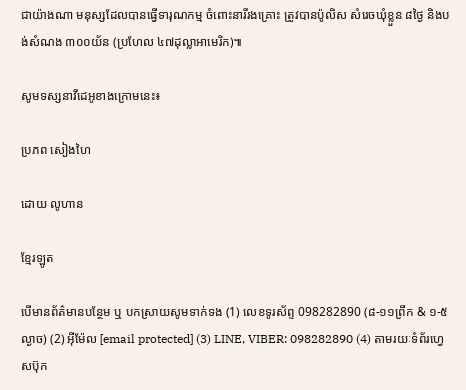ជាយ៉ាងណា មនុស្សដែលបានធ្វើទារុណកម្ម ចំពោះនារីរងគ្រោះ ត្រូវបានប៉ូលិស សំរេចឃុំខ្លួន ៨ថ្ងៃ និងបង់សំណង ៣០០យ័ន (ប្រហែល ៤៧ដុល្លាអាមេរិក)៕

សូមទស្សនាវីដេអូខាងក្រោមនេះ៖

ប្រភព សៀងហៃ

ដោយ លូហាន

ខ្មែរឡូត

បើមានព័ត៌មានបន្ថែម ឬ បកស្រាយសូមទាក់ទង (1) លេខទូរស័ព្ទ 098282890 (៨-១១ព្រឹក & ១-៥ល្ងាច) (2) អ៊ីម៉ែល [email protected] (3) LINE, VIBER: 098282890 (4) តាមរយៈទំព័រហ្វេសប៊ុក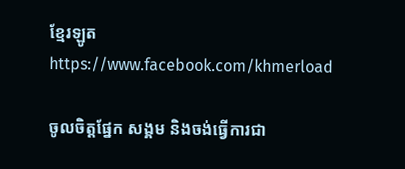ខ្មែរឡូត https://www.facebook.com/khmerload

ចូលចិត្តផ្នែក សង្គម និងចង់ធ្វើការជា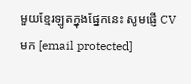មួយខ្មែរឡូតក្នុងផ្នែកនេះ សូមផ្ញើ CV មក [email protected]